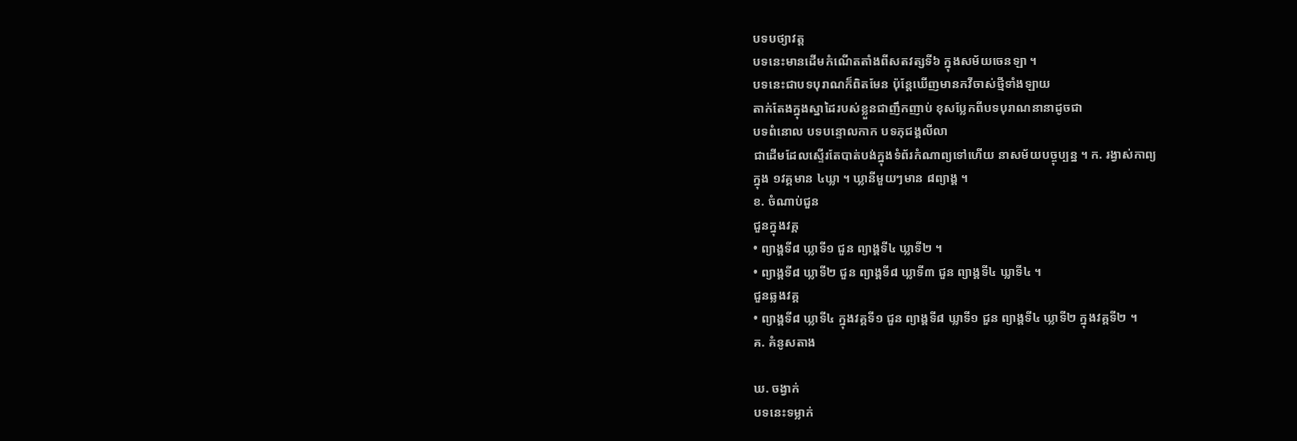បទបថ្យាវត្ត
បទនេះមានដើមកំណើតតាំងពីសតវត្សទី៦ ក្នុងសម័យចេនឡា ។
បទនេះជាបទបុរាណក៏ពិតមែន ប៉ុន្តែឃើញមានកវីចាស់ថ្មីទាំងឡាយ
តាក់តែងក្នុងស្នាដៃរបស់ខ្លួនជាញឹកញាប់ ខុសប្លែកពីបទបុរាណនានាដូចជា
បទពំនោល បទបន្ទោលកាក បទភុជង្គលីលា
ជាដើមដែលស្ទើរតែបាត់បង់ក្នុងទំព័រកំណាព្យទៅហើយ នាសម័យបច្ចុប្បន្ន ។ ក. រង្វាស់កាព្យ
ក្នុង ១វគ្គមាន ៤ឃ្លា ។ ឃ្លានីមួយៗមាន ៨ព្យាង្គ ។
ខ. ចំណាប់ជួន
ជួនក្នុងវគ្គ
• ព្យាង្គទី៨ ឃ្លាទី១ ជួន ព្យាង្គទី៤ ឃ្លាទី២ ។
• ព្យាង្គទី៨ ឃ្លាទី២ ជួន ព្យាង្គទី៨ ឃ្លាទី៣ ជួន ព្យាង្គទី៤ ឃ្លាទី៤ ។
ជួនឆ្លងវគ្គ
• ព្យាង្គទី៨ ឃ្លាទី៤ ក្នុងវគ្គទី១ ជួន ព្យាង្គទី៨ ឃ្លាទី១ ជួន ព្យាង្គទី៤ ឃ្លាទី២ ក្នុងវគ្គទី២ ។
គ. គំនូសតាង

ឃ. ចង្វាក់
បទនេះទម្លាក់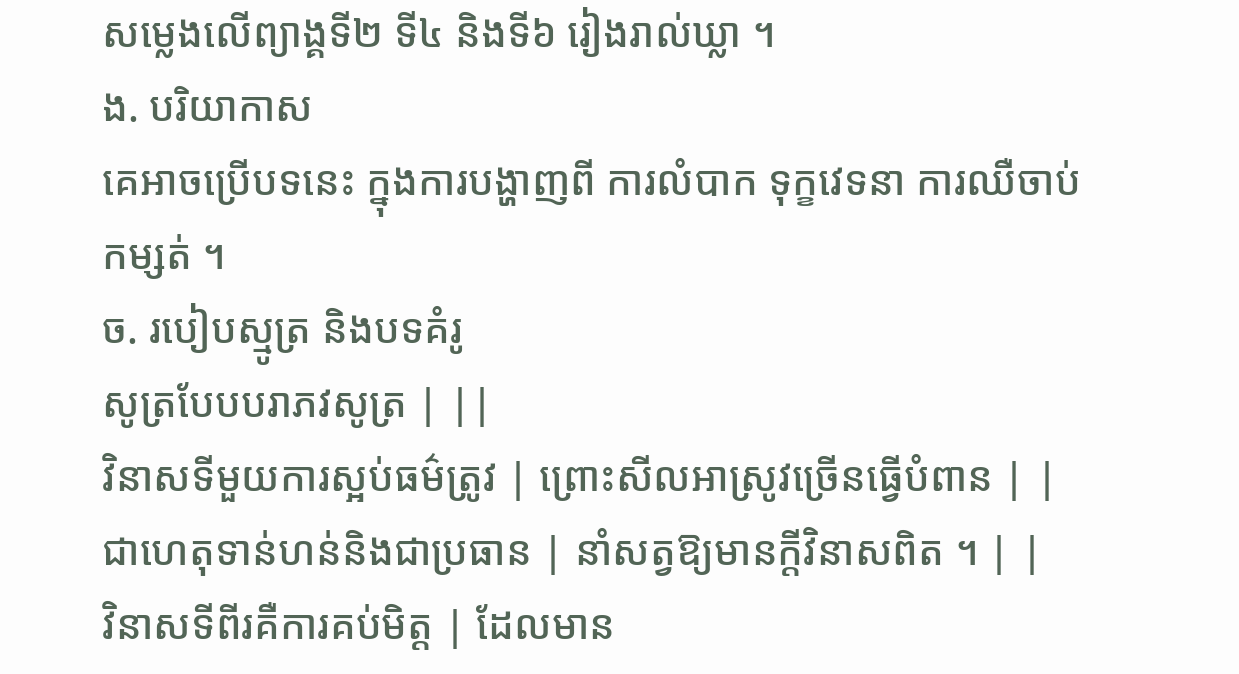សម្លេងលើព្យាង្គទី២ ទី៤ និងទី៦ រៀងរាល់ឃ្លា ។
ង. បរិយាកាស
គេអាចប្រើបទនេះ ក្នុងការបង្ហាញពី ការលំបាក ទុក្ខវេទនា ការឈឺចាប់ កម្សត់ ។
ច. របៀបស្មូត្រ និងបទគំរូ
សូត្របែបបរាភវសូត្រ | ||
វិនាសទីមួយការស្អប់ធម៌ត្រូវ | ព្រោះសីលអាស្រូវច្រើនធ្វើបំពាន | |
ជាហេតុទាន់ហន់និងជាប្រធាន | នាំសត្វឱ្យមានក្តីវិនាសពិត ។ | |
វិនាសទីពីរគឺការគប់មិត្ត | ដែលមាន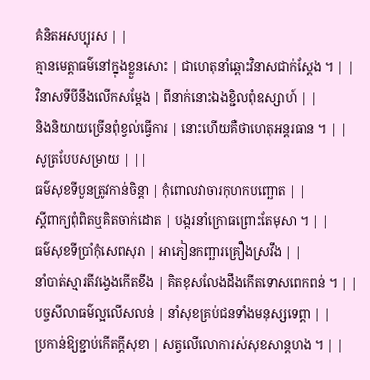គំនិតអសប្បុរស | |
គ្មានមេត្តាធម៌នៅក្នុងខ្លួនសោះ | ជាហេតុនាំឆ្ពោះវិនាសជាក់ស្តែង ។ | |
វិនាសទីបីនឹងលើកសម្តែង | ពីនាក់នោះឯងខ្ជិលពុំឧស្សាហ៍ | |
និងនិយាយច្រើនពុំខ្វល់ធ្វើការ | នោះហើយគឺថាហេតុអន្តរធាន ។ | |
សូត្របែបសម្រាយ | ||
ធម៌សុខទីបួនត្រូវកាន់ចិន្តា | កុំពោលវាចារកុហកបញ្ឆោត | |
ស្តីពាក្យពុំពិតឬគិតចាក់ដោត | បង្ករនាំក្រោធព្រោះតែមុសា ។ | |
ធម៌សុខទីប្រាំកុំសេពសុរា | អាភៀនកញ្ឆារគ្រឿងស្រវឹង | |
នាំបាត់ស្មារតីវង្វេងកើតខឹង | គិតខុសលែងដឹងកើតទោសពេកពន់ ។ | |
បច្ចសីលាធម៌ល្អលើសលន់ | នាំសុខគ្រប់ជនទាំងមនុស្សទេព្ដា | |
ប្រកាន់ឱ្យខ្ជាប់កើតក្តីសុខា | សត្វលើលោការស់សុខសាន្តហង ។ | |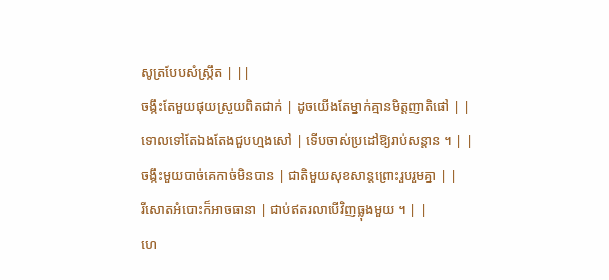សូត្របែបសំស្ក្រឹត | ||
ចង្កឹះតែមួយផុយស្រួយពិតជាក់ | ដូចយើងតែម្នាក់គ្មានមិត្តញាតិផៅ | |
ទោលទៅតែឯងតែងជួបហ្មងសៅ | ទើបចាស់ប្រដៅឱ្យរាប់សន្ដាន ។ | |
ចង្កឹះមួយបាច់គេកាច់មិនបាន | ជាតិមួយសុខសាន្តព្រោះរួបរួមគ្នា | |
រីសោតអំបោះក៏អាចធានា | ជាប់ឥតរលាបើវិញធ្លុងមួយ ។ | |
ហេ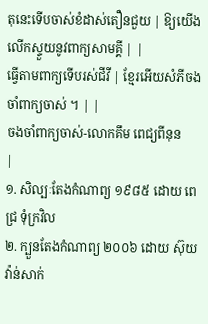តុនេះទើបចាស់ខំដាស់តឿនជួយ | ឱ្យយើងលើកស្ទួយនូវពាក្យសាមគ្គី | |
ធ្វើតាមពាក្យទើបរស់ជីវី | ខ្មែរអើយសំភីចងចាំពាក្យចាស់ ។ | |
ចងចាំពាក្យចាស់-លោកគឹម ពេជ្យពីនុន
|
១. សិល្បៈតែងកំណាព្យ ១៩៨៥ ដោយ ពេជ្រ ទុំក្រវិល
២. ក្បួនតែងកំណាព្យ ២០០៦ ដោយ ស៊ុយ វ៉ាន់សាក់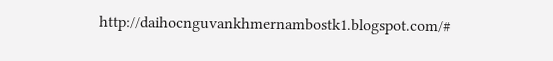http://daihocnguvankhmernambostk1.blogspot.com/#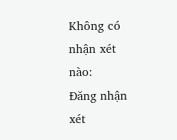Không có nhận xét nào:
Đăng nhận xét